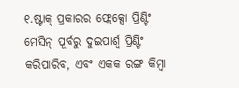୧.ଷ୍ଟାକ୍ ପ୍ରକାରର ଫ୍ଲେକ୍ସୋ ପ୍ରିଣ୍ଟିଂ ମେସିନ୍ ପୂର୍ବରୁ ଦୁଇପାର୍ଶ୍ଵ ପ୍ରିଣ୍ଟିଂ କରିପାରିବ, ଏବଂ ଏକକ ରଙ୍ଗ କିମ୍ବା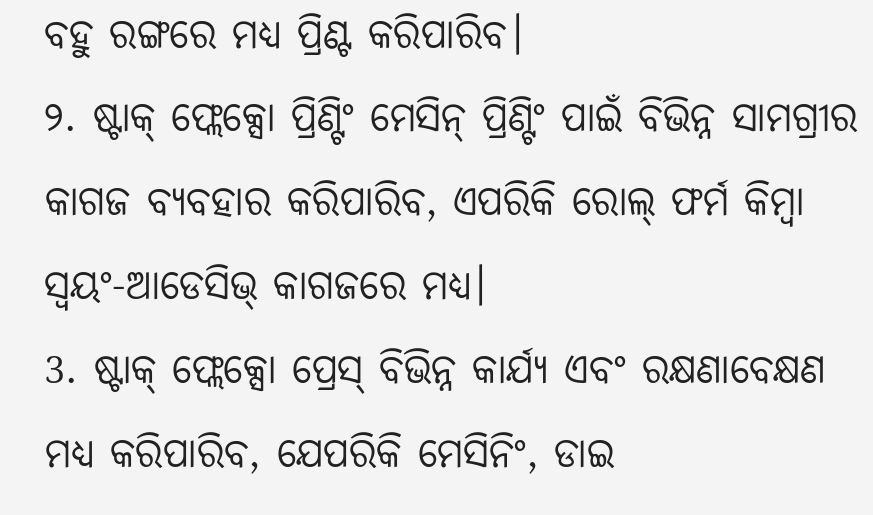ବହୁ ରଙ୍ଗରେ ମଧ୍ୟ ପ୍ରିଣ୍ଟ କରିପାରିବ।
୨. ଷ୍ଟାକ୍ ଫ୍ଲେକ୍ସୋ ପ୍ରିଣ୍ଟିଂ ମେସିନ୍ ପ୍ରିଣ୍ଟିଂ ପାଇଁ ବିଭିନ୍ନ ସାମଗ୍ରୀର କାଗଜ ବ୍ୟବହାର କରିପାରିବ, ଏପରିକି ରୋଲ୍ ଫର୍ମ କିମ୍ବା ସ୍ୱୟଂ-ଆଡେସିଭ୍ କାଗଜରେ ମଧ୍ୟ।
3. ଷ୍ଟାକ୍ ଫ୍ଲେକ୍ସୋ ପ୍ରେସ୍ ବିଭିନ୍ନ କାର୍ଯ୍ୟ ଏବଂ ରକ୍ଷଣାବେକ୍ଷଣ ମଧ୍ୟ କରିପାରିବ, ଯେପରିକି ମେସିନିଂ, ଡାଇ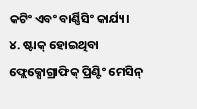କଟିଂ ଏବଂ ବାର୍ଣ୍ଣିସିଂ କାର୍ଯ୍ୟ।
୪. ଷ୍ଟାକ୍ ହୋଇଥିବା ଫ୍ଲେକ୍ସୋଗ୍ରାଫିକ୍ ପ୍ରିଣ୍ଟିଂ ମେସିନ୍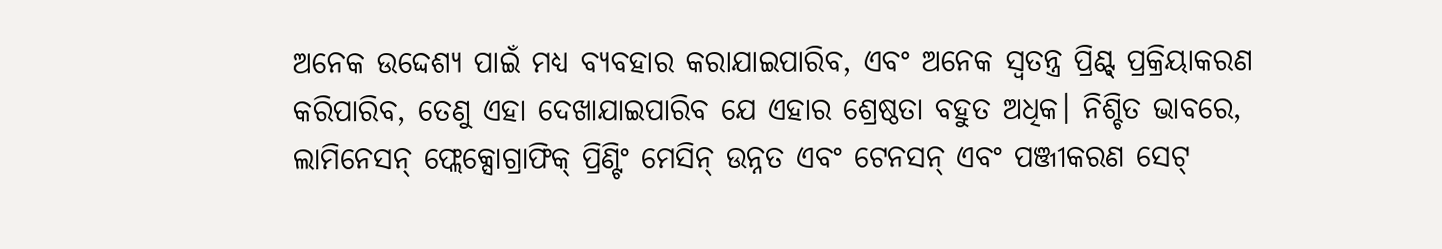ଅନେକ ଉଦ୍ଦେଶ୍ୟ ପାଇଁ ମଧ୍ୟ ବ୍ୟବହାର କରାଯାଇପାରିବ, ଏବଂ ଅନେକ ସ୍ୱତନ୍ତ୍ର ପ୍ରିଣ୍ଟ୍ ପ୍ରକ୍ରିୟାକରଣ କରିପାରିବ, ତେଣୁ ଏହା ଦେଖାଯାଇପାରିବ ଯେ ଏହାର ଶ୍ରେଷ୍ଠତା ବହୁତ ଅଧିକ। ନିଶ୍ଚିତ ଭାବରେ, ଲାମିନେସନ୍ ଫ୍ଲେକ୍ସୋଗ୍ରାଫିକ୍ ପ୍ରିଣ୍ଟିଂ ମେସିନ୍ ଉନ୍ନତ ଏବଂ ଟେନସନ୍ ଏବଂ ପଞ୍ଜୀକରଣ ସେଟ୍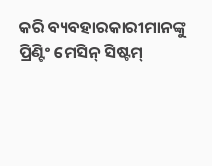କରି ବ୍ୟବହାରକାରୀମାନଙ୍କୁ ପ୍ରିଣ୍ଟିଂ ମେସିନ୍ ସିଷ୍ଟମ୍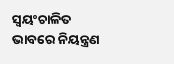ସ୍ୱୟଂଚାଳିତ ଭାବରେ ନିୟନ୍ତ୍ରଣ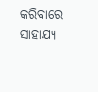କରିବାରେ ସାହାଯ୍ୟ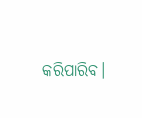କରିପାରିବ।